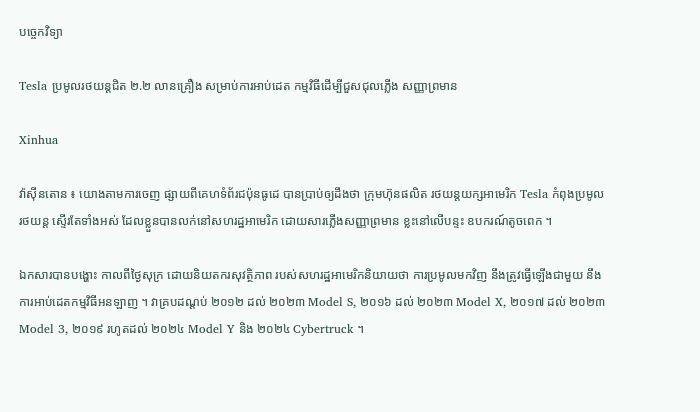បច្ចេកវិទ្យា

Tesla ប្រមូលរថយន្តជិត ២.២ លានគ្រឿង សម្រាប់ការអាប់ដេត កម្មវិធីដើម្បីជួសជុលភ្លើង សញ្ញាព្រមាន

Xinhua

វ៉ាស៊ីនតោន ៖ យោងតាមការចេញ ផ្សាយពីគេហទំព័រជប៉ុនធូដេ បានប្រាប់ឲ្យដឹងថា ក្រុមហ៊ុនផលិត រថយន្តយក្សអាមេរិក Tesla កំពុងប្រមូលរថយន្ត ស្ទើរតែទាំងអស់ ដែលខ្លួនបានលក់នៅសហរដ្ឋអាមេរិក ដោយសារភ្លើងសញ្ញាព្រមាន ខ្លះនៅលើបន្ទះ ឧបករណ៍តូចពេក ។

ឯកសារបានបង្ហោះ កាលពីថ្ងៃសុក្រ ដោយនិយតករសុវត្ថិភាព របស់សហរដ្ឋអាមេរិកនិយាយថា ការប្រមូលមកវិញ នឹងត្រូវធ្វើឡើងជាមួយ នឹងការអាប់ដេតកម្មវិធីអនឡាញ ។ វាគ្របដណ្តប់ ២០១២ ដល់ ២០២៣ Model S, ២០១៦ ដល់ ២០២៣ Model X, ២០១៧ ដល់ ២០២៣ Model 3, ២០១៩ រហូតដល់ ២០២៤ Model Y និង ២០២៤ Cybertruck ។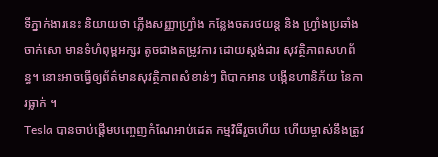ទីភ្នាក់ងារនេះ និយាយថា ភ្លើងសញ្ញាហ្វ្រាំង កន្លែងចតរថយន្ត និង ហ្វ្រាំងប្រឆាំងចាក់សោ មានទំហំពុម្ពអក្សរ តូចជាងតម្រូវការ ដោយស្តង់ដារ សុវត្ថិភាពសហព័ន្ធ។ នោះអាចធ្វើឲ្យព័ត៌មានសុវត្ថិភាពសំខាន់ៗ ពិបាកអាន បង្កើនហានិភ័យ នៃការធ្លាក់ ។
Tesla បានចាប់ផ្តើមបញ្ចេញកំណែអាប់ដេត កម្មវិធីរួចហើយ ហើយម្ចាស់នឹងត្រូវ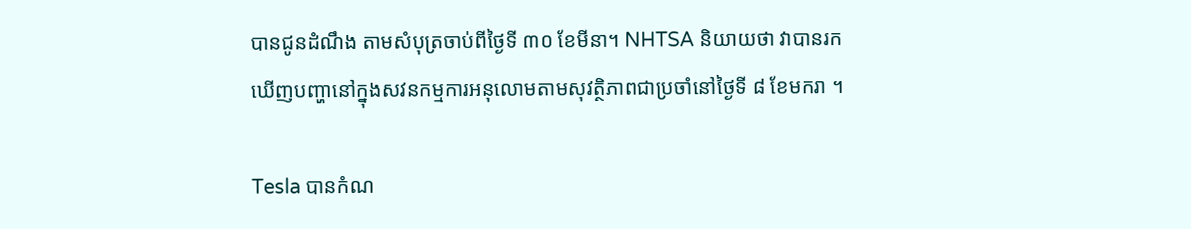បានជូនដំណឹង តាមសំបុត្រចាប់ពីថ្ងៃទី ៣០ ខែមីនា។ NHTSA និយាយថា វាបានរកឃើញបញ្ហានៅក្នុងសវនកម្មការអនុលោមតាមសុវត្ថិភាពជាប្រចាំនៅថ្ងៃទី ៨ ខែមករា ។

Tesla បានកំណ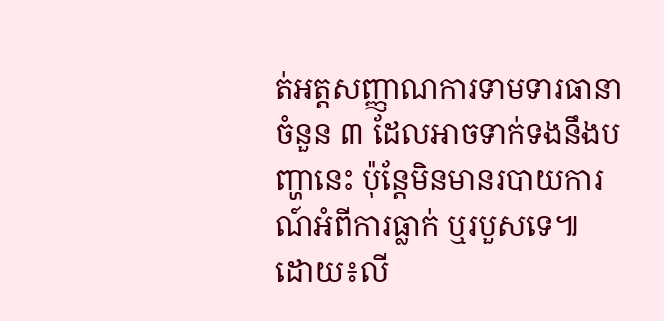ត់អត្តសញ្ញាណការទាមទារធានាចំនួន ៣ ដែលអាចទាក់ទងនឹងបញ្ហានេះ ប៉ុន្តែមិនមានរបាយការណ៍អំពីការធ្លាក់ ឬរបួសទេ៕
ដោយ៖លី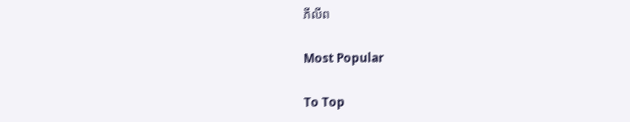ភីលីព

Most Popular

To Top